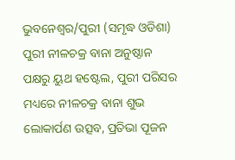ଭୁବନେଶ୍ୱର/ପୁରୀ (ସମୃଦ୍ଧ ଓଡିଶା) ପୁରୀ ନୀଳଚକ୍ର ବାନା ଅନୁଷ୍ଠାନ ପକ୍ଷରୁ ୟୁଥ ହଷ୍ଟେଲ, ପୁରୀ ପରିସର ମଧ୍ୟରେ ନୀଳଚକ୍ର ବାନା ଶୁଭ ଲୋକାର୍ପଣ ଉତ୍ସବ, ପ୍ରତିଭା ପୂଜନ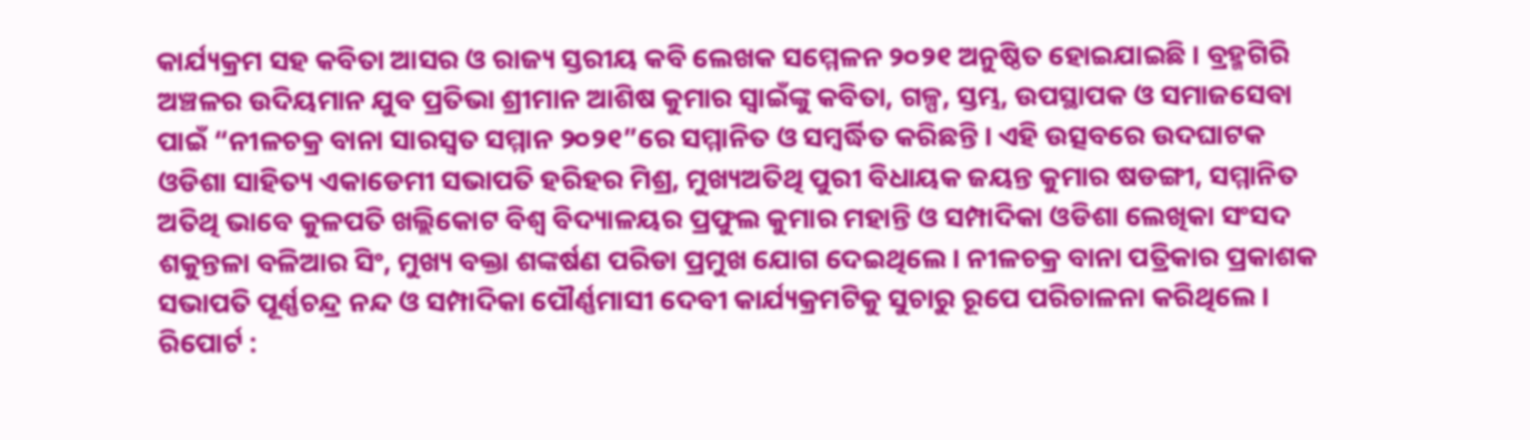କାର୍ଯ୍ୟକ୍ରମ ସହ କବିତା ଆସର ଓ ରାଜ୍ୟ ସ୍ତରୀୟ କବି ଲେଖକ ସମ୍ମେଳନ ୨୦୨୧ ଅନୁଷ୍ଠିତ ହୋଇଯାଇଛି । ବ୍ରହ୍ମଗିରି ଅଞ୍ଚଳର ଉଦିୟମାନ ଯୁବ ପ୍ରତିଭା ଶ୍ରୀମାନ ଆଶିଷ କୁମାର ସ୍ୱାଇଁଙ୍କୁ କବିତା, ଗଳ୍ପ, ସ୍ତମ୍ଭ, ଉପସ୍ଥାପକ ଓ ସମାଜସେବା ପାଇଁ “ନୀଳଚକ୍ର ବାନା ସାରସ୍ୱତ ସମ୍ମାନ ୨୦୨୧”ରେ ସମ୍ମାନିତ ଓ ସମ୍ବର୍ଦ୍ଧିତ କରିଛନ୍ତି । ଏହି ଉତ୍ସବରେ ଉଦଘାଟକ ଓଡିଶା ସାହିତ୍ୟ ଏକାଡେମୀ ସଭାପତି ହରିହର ମିଶ୍ର, ମୁଖ୍ୟଅତିଥି ପୁରୀ ବିଧାୟକ ଜୟନ୍ତ କୁମାର ଷଡଙ୍ଗୀ, ସମ୍ମାନିତ ଅତିଥି ଭାବେ କୁଳପତି ଖଲ୍ଲିକୋଟ ବିଶ୍ୱ ବିଦ୍ୟାଳୟର ପ୍ରଫୁଲ କୁମାର ମହାନ୍ତି ଓ ସମ୍ପାଦିକା ଓଡିଶା ଲେଖିକା ସଂସଦ ଶକୁନ୍ତଳା ବଳିଆର ସିଂ, ମୁଖ୍ୟ ବକ୍ତା ଶଙ୍କର୍ଷଣ ପରିଡା ପ୍ରମୁଖ ଯୋଗ ଦେଇଥିଲେ । ନୀଳଚକ୍ର ବାନା ପତ୍ରିକାର ପ୍ରକାଶକ ସଭାପତି ପୂର୍ଣ୍ଣଚନ୍ଦ୍ର ନନ୍ଦ ଓ ସମ୍ପାଦିକା ପୌର୍ଣ୍ଣମାସୀ ଦେବୀ କାର୍ଯ୍ୟକ୍ରମଟିକୁ ସୁଚାରୁ ରୂପେ ପରିଚାଳନା କରିଥିଲେ ।
ରିପୋର୍ଟ :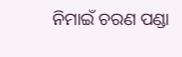ନିମାଇଁ ଚରଣ ପଣ୍ଡା